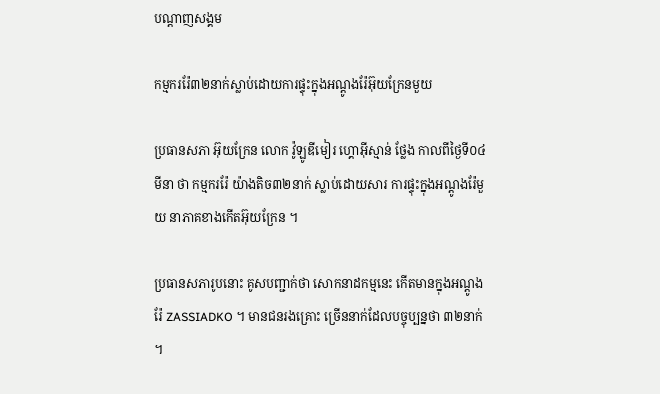បណ្តាញសង្គម

កម្មកររ៉ែ៣២នាក់ស្លាប់ដោយការផ្ទុះក្នុងអណ្តូងរ៉ែអ៊ុយក្រែនមួយ

ប្រធានសភា អ៊ុយក្រែន លោក វ៉ូឡូឌីមៀរ ហ្គោអ៊ីស្មាន់ ថ្លែង កាលពីថ្ងៃទី០៤ មីនា ថា កម្មកររ៉ែ យ៉ាងតិច៣២នាក់ ស្លាប់ដោយសារ ការផ្ទុះក្នុងអណ្តូងរ៉ែមួយ នាភាគខាងកើតអ៊ុយក្រែន ។

ប្រធានសភារូបនោះ គូសបញ្ជាក់ថា សោកនាដកម្មនេះ កើតមានក្នុងអណ្តូងរ៉ែ ZASSIADKO ។ មានជនរងគ្រោះ ច្រើននាក់ដែលបច្ចុប្បន្នថា ៣២នាក់ ។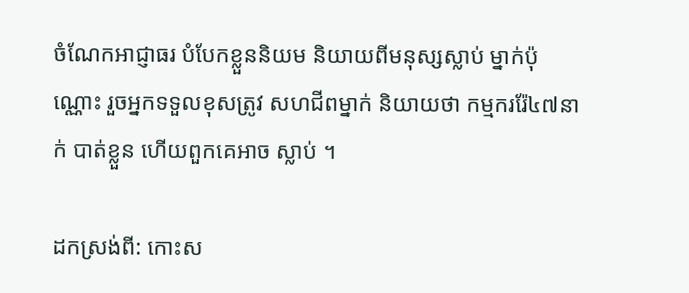ចំណែកអាជ្ញាធរ បំបែកខ្លួននិយម និយាយពីមនុស្សស្លាប់ ម្នាក់ប៉ុណ្ណោះ រួចអ្នកទទួលខុសត្រូវ សហជីពម្នាក់ និយាយថា កម្មកររ៉ែ៤៧នាក់ បាត់ខ្លួន ហើយពួកគេអាច ស្លាប់ ។

ដកស្រង់ពី: កោះស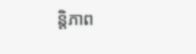ន្តិភាព